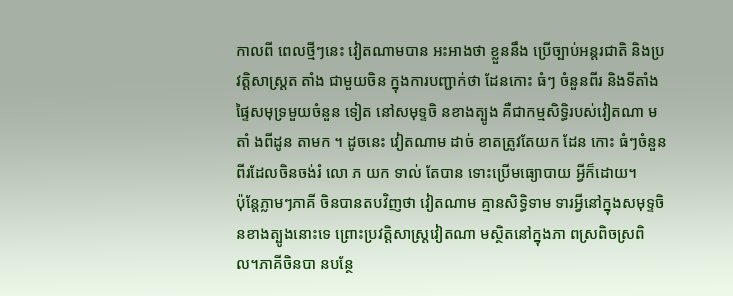កាលពី ពេលថ្មីៗនេះ វៀតណាមបាន អះអាងថា ខ្លួននឹង ប្រើច្បាប់អន្តរជាតិ និងប្រវត្តិសាស្ត្រត តាំង ជាមួយចិន ក្នុងការបញ្ជាក់ថា ដែនកោះ ធំៗ ចំនួនពីរ និងទីតាំង ផ្ទៃសមុទ្រមួយចំនួន ទៀត នៅសមុទ្ទចិ នខាងត្បូង គឺជាកម្មសិទ្ធិរបស់វៀតណា មតាំ ងពីដូន តាមក ។ ដូចនេះ វៀតណាម ដាច់ ខាតត្រូវតែយក ដែន កោះ ធំៗចំនួន ពីរដែលចិនចង់រំ លោ ភ យក ទាល់ តែបាន ទោះប្រើមធ្យោបាយ អ្វីក៏ដោយ។
ប៉ុន្តែភ្លាមៗភាគី ចិនបានតបវិញថា វៀតណាម គ្មានសិទ្ធិទាម ទារអ្វីនៅក្នុងសមុទ្ទចិ នខាងត្បូងនោះទេ ព្រោះប្រវត្តិសាស្ត្រវៀតណា មស្ថិតនៅក្នុងភា ពស្រពិចស្រពិល។ភាគីចិនបា នបន្ថែ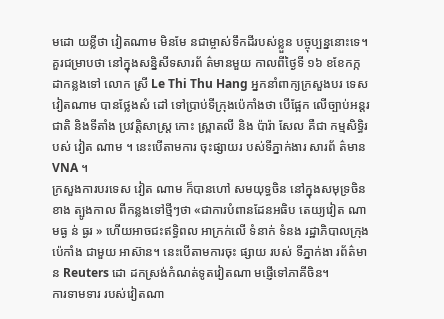មដោ យខ្លីថា វៀតណាម មិនមែ នជាម្ចាស់ទឹកដីរបស់ខ្លួន បច្ចុប្បន្ននោះទេ។
គួរជម្រាបថា នៅក្នុងសន្និសីទសារព័ ត៌មានមួយ កាលពីថ្ងៃទី ១៦ ខខែកក្កដាកន្លងទៅ លោក ស្រី Le Thi Thu Hang អ្នកនាំពាក្យក្រសួងបរ ទេសវៀតណាម បានថ្លែងសំ ដៅ ទៅប្រាប់ទីក្រុងប៉េកាំងថា បើផ្អែក លើច្បាប់អន្តរជាតិ និងទីតាំង ប្រវត្តិសាស្ត្រ កោះ ស្ព្រាតលី និង ប៉ារ៉ា សែល គឺជា កម្មសិទ្ធិរបស់ វៀត ណាម ។ នេះបើតាមការ ចុះផ្សាយរ បស់ទីភ្នាក់ងារ សារព័ ត៌មាន VNA ។
ក្រសួងការបរទេស វៀត ណាម ក៏បានហៅ សមយុទ្ធចិន នៅក្នុងសមុទ្រចិនខាង ត្បូងកាល ពីកន្លងទៅថ្មីៗថា «ជាការបំពានដែនអធិប តេយ្យវៀត ណាមធ្ង ន់ ធ្ងរ » ហើយអាចជះឥទ្ធិពល អាក្រក់លើ ទំនាក់ ទំនង រដ្ឋាភិបាលក្រុងប៉េកាំង ជាមួយ អាស៊ាន។ នេះបើតាមការចុះ ផ្សាយ របស់ ទីភ្នាក់ងា រព័ត៌មា ន Reuters ដោ ដកស្រង់កំណត់ទូតវៀតណា មផ្ញើទៅភាគីចិន។
ការទាមទារ របស់វៀតណា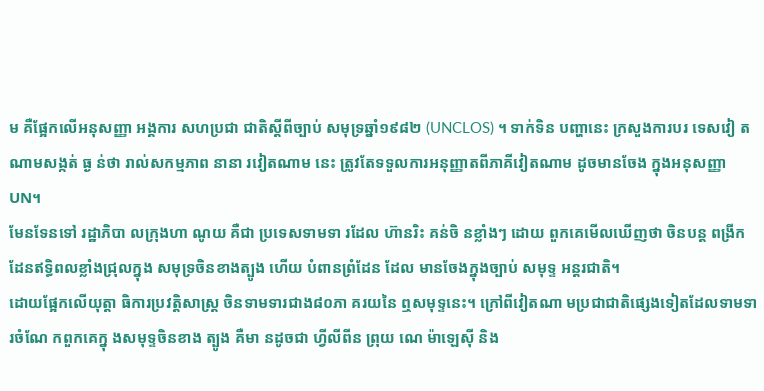ម គឺផ្អែកលើអនុសញ្ញា អង្គការ សហប្រជា ជាតិស្តីពីច្បាប់ សមុទ្រឆ្នាំ១៩៨២ (UNCLOS) ។ ទាក់ទិន បញ្ហានេះ ក្រសួងការបរ ទេសវៀ តណាមសង្កត់ ធ្ង ន់ថា រាល់សកម្មភាព នានា រវៀតណាម នេះ ត្រូវតែទទួលការអនុញ្ញាតពីភាគីវៀតណាម ដូចមានចែង ក្នុងអនុសញ្ញា UN។
មែនទែនទៅ រដ្ឋាភិបា លក្រុងហា ណូយ គឺជា ប្រទេសទាមទា រដែល ហ៊ានរិះ គន់ចិ នខ្លាំងៗ ដោយ ពួកគេមើលឃើញថា ចិនបន្ត ពង្រីកដែនឥទ្ធិពលខ្លាំងជ្រុលក្នុង សមុទ្រចិនខាងត្បូង ហើយ បំពានព្រំដែន ដែល មានចែងក្នុងច្បាប់ សមុទ្ទ អន្តរជាតិ។
ដោយផ្អែកលើយុត្តា ធិការប្រវត្តិសាស្ត្រ ចិនទាមទារជាង៨០ភា គរយនៃ ឮសមុទ្ទនេះ។ ក្រៅពីវៀតណា មប្រជាជាតិផ្សេងទៀតដែលទាមទារចំណែ កពួកគេក្នុ ងសមុទ្ទចិនខាង ត្បូង គឺមា នដូចជា ហ្វីលីពីន ព្រុយ ណេ ម៉ាឡេស៊ី និង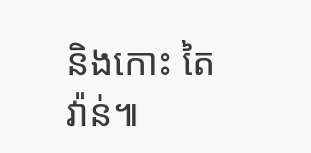និងកោះ តៃវ៉ាន់៕